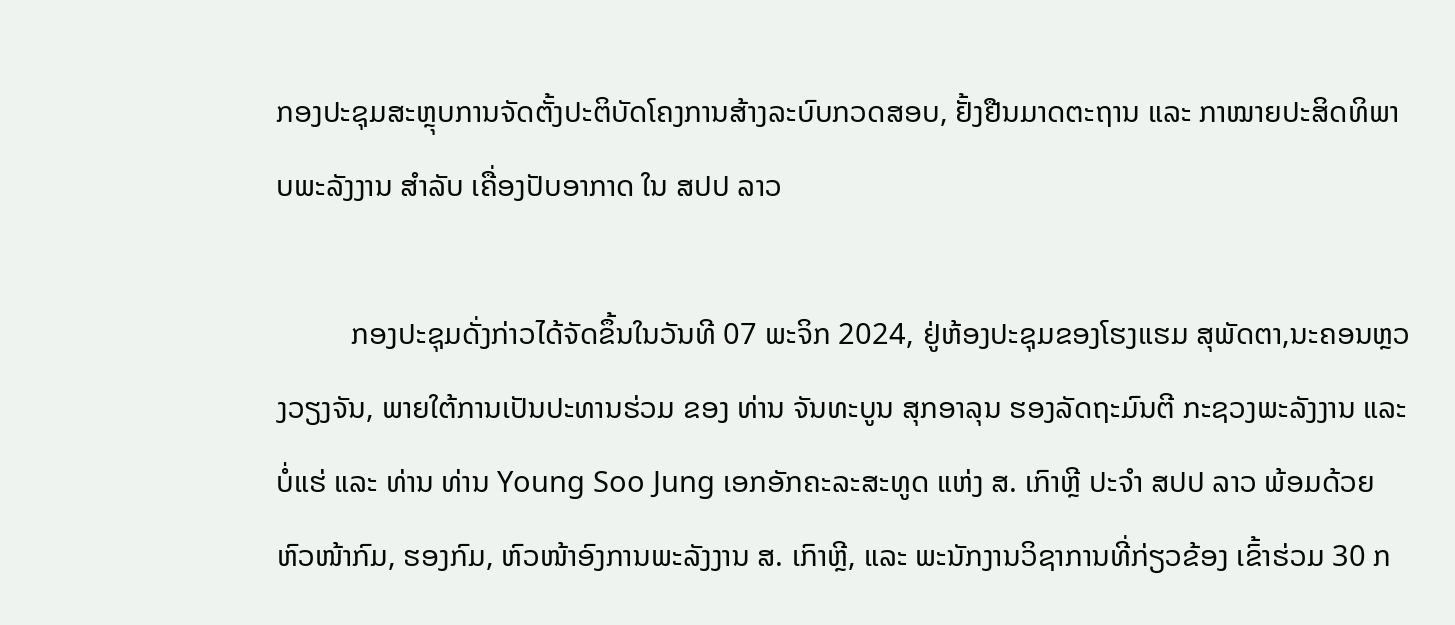ກອງປະຊຸມສະຫຼຸບການຈັດຕັ້ງປະຕິບັດໂຄງການສ້າງລະບົບກວດສອບ, ຢັ້ງຢືນມາດຕະຖານ ແລະ ກາໝາຍປະສິດທິພາບພະລັງງານ ສຳລັບ ເຄື່ອງປັບອາກາດ ໃນ ສປປ ລາວ

          ກອງປະຊຸມດັ່ງກ່າວໄດ້ຈັດຂຶ້ນໃນວັນທີ 07 ພະຈິກ 2024, ຢູ່ຫ້ອງປະຊຸມຂອງໂຮງແຮມ ສຸພັດຕາ,ນະຄອນຫຼວງວຽງຈັນ, ພາຍໃຕ້ການເປັນປະທານຮ່ວມ ຂອງ ທ່ານ ຈັນທະບູນ ສຸກອາລຸນ ຮອງລັດຖະມົນຕີ ກະຊວງພະລັງງານ ແລະ ບໍ່ແຮ່ ແລະ ທ່ານ ທ່ານ Young Soo Jung ເອກອັກຄະລະສະທູດ ແຫ່ງ ສ. ເກົາຫຼີ ປະຈຳ ສປປ ລາວ ພ້ອມດ້ວຍ ຫົວໜ້າກົມ, ຮອງກົມ, ຫົວໜ້າອົງການພະລັງງານ ສ. ເກົາຫຼີ, ແລະ ພະນັກງານວິຊາການທີ່ກ່ຽວຂ້ອງ ເຂົ້າຮ່ວມ 30 ກ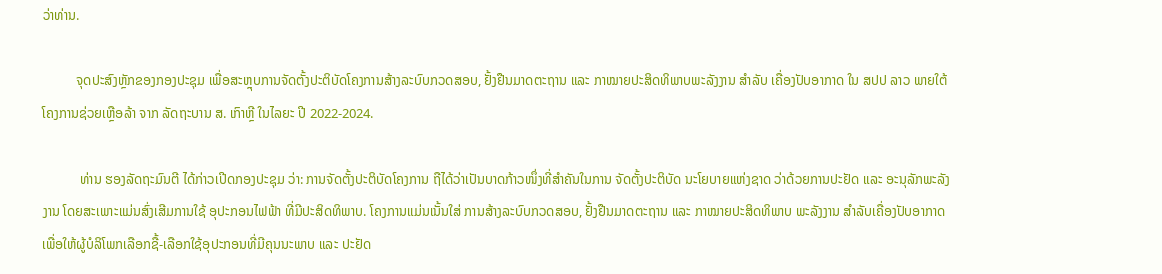ວ່າທ່ານ.

          ຈຸດປະສົງຫຼັກຂອງກອງປະຊຸມ ເພື່ອສະຫຼຸບການຈັດຕັ້ງປະຕິບັດໂຄງການສ້າງລະບົບກວດສອບ, ຢັ້ງຢືນມາດຕະຖານ ແລະ ກາໝາຍປະສິດທິພາບພະລັງງານ ສຳລັບ ເຄື່ອງປັບອາກາດ ໃນ ສປປ ລາວ ພາຍໃຕ້ໂຄງການຊ່ວຍເຫຼືອລ້າ ຈາກ ລັດຖະບານ ສ. ເກົາຫຼີ ໃນໄລຍະ ປີ 2022-2024.

           ທ່ານ ຮອງລັດຖະມົນຕີ ໄດ້ກ່າວເປີດກອງປະຊຸມ ວ່າ: ການຈັດຕັ້ງປະຕິບັດໂຄງການ ຖືໄດ້ວ່າເປັນບາດກ້າວໜຶ່ງທີ່ສຳຄັນໃນການ ຈັດຕັ້ງປະຕິບັດ ນະໂຍບາຍແຫ່ງຊາດ ວ່າດ້ວຍການປະຢັດ ແລະ ອະນຸລັກພະລັງງານ ໂດຍສະເພາະແມ່ນສົ່ງເສີມການໃຊ້ ອຸປະກອນໄຟຟ້າ ທີ່ມີປະສິດທິພາບ. ໂຄງການແມ່ນເນັ້ນໃສ່ ການສ້າງລະບົບກວດສອບ, ຢັ້ງຢືນມາດຕະຖານ ແລະ ກາໝາຍປະສິດທິພາບ ພະລັງງານ ສຳລັບເຄື່ອງປັບອາກາດ ເພື່ອໃຫ້ຜູ້ບໍລິໂພກເລືອກຊື້-ເລືອກໃຊ້ອຸປະກອນທີ່ມີຄຸນນະພາບ ແລະ ປະຢັດ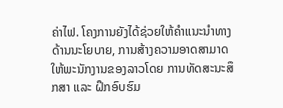ຄ່າໄຟ. ໂຄງການຍັງໄດ້ຊ່ວຍໃຫ້ຄຳແນະນຳທາງດ້ານນະໂຍບາຍ, ການສ້າງຄວາມອາດສາມາດໃຫ້ພະນັກງານຂອງລາວໂດຍ ການທັດສະນະສຶກສາ ແລະ ຝຶກອົບຮົມ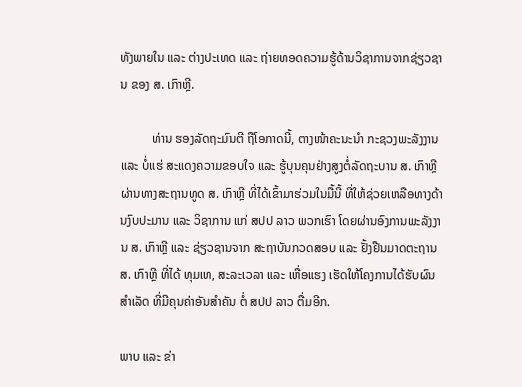ທັງພາຍໃນ ແລະ ຕ່າງປະເທດ ແລະ ຖ່າຍທອດຄວາມຮູ້ດ້ານວິຊາການຈາກຊ່ຽວຊານ ຂອງ ສ. ເກົາຫຼີ.

          ທ່ານ ຮອງລັດຖະມົນຕີ ຖືໂອກາດນີ້, ຕາງໜ້າຄະນະນຳ ກະຊວງພະລັງງານ ແລະ ບໍ່ແຮ່ ສະແດງຄວາມຂອບໃຈ ແລະ ຮູ້ບຸນຄຸນຢ່າງສູງຕໍ່ລັດຖະບານ ສ. ເກົາຫຼີ ຜ່ານທາງສະຖານທູດ ສ. ເກົາຫຼີ ທີ່ໄດ້ເຂົ້າມາຮ່ວມໃນມື້ນີ້ ທີ່ໃຫ້ຊ່ວຍເຫລືອທາງດ້ານງົບປະມານ ແລະ ວິຊາການ ແກ່ ສປປ ລາວ ພວກເຮົາ ໂດຍຜ່ານອົງການພະລັງງານ ສ. ເກົາຫຼີ ແລະ ຊ່ຽວຊານຈາກ ສະຖາບັນກວດສອບ ແລະ ຢັ້ງຢືນມາດຕະຖານ ສ. ເກົາຫຼີ ທີ່ໄດ້ ທຸມເທ, ສະລະເວລາ ແລະ ເຫື່ອແຮງ ເຮັດໃຫ້ໂຄງການໄດ້ຮັບຜົນສຳເລັດ ທີ່ມີຄຸນຄ່າອັນສຳຄັນ ຕໍ່ ສປປ ລາວ ຕື່ມອີກ.

ພາບ ແລະ ຂ່າ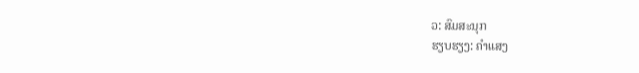ວ: ສົມສະນຸກ
ຮຽບຮຽງ: ຄຳແສງ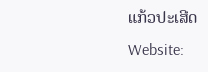ແກ້ວປະເສີດ
Website: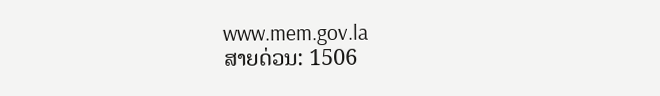www.mem.gov.la
ສາຍດ່ວນ: 1506